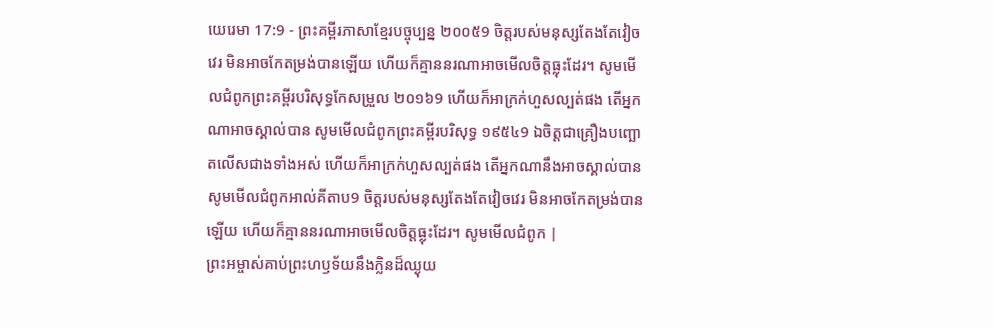យេរេមា 17:9 - ព្រះគម្ពីរភាសាខ្មែរបច្ចុប្បន្ន ២០០៥9 ចិត្តរបស់មនុស្សតែងតែវៀចវេរ មិនអាចកែតម្រង់បានឡើយ ហើយក៏គ្មាននរណាអាចមើលចិត្តធ្លុះដែរ។ សូមមើលជំពូកព្រះគម្ពីរបរិសុទ្ធកែសម្រួល ២០១៦9 ហើយក៏អាក្រក់ហួសល្បត់ផង តើអ្នកណាអាចស្គាល់បាន សូមមើលជំពូកព្រះគម្ពីរបរិសុទ្ធ ១៩៥៤9 ឯចិត្តជាគ្រឿងបញ្ឆោតលើសជាងទាំងអស់ ហើយក៏អាក្រក់ហួសល្បត់ផង តើអ្នកណានឹងអាចស្គាល់បាន សូមមើលជំពូកអាល់គីតាប9 ចិត្តរបស់មនុស្សតែងតែវៀចវេរ មិនអាចកែតម្រង់បានឡើយ ហើយក៏គ្មាននរណាអាចមើលចិត្តធ្លុះដែរ។ សូមមើលជំពូក |
ព្រះអម្ចាស់គាប់ព្រះហឫទ័យនឹងក្លិនដ៏ឈ្ងុយ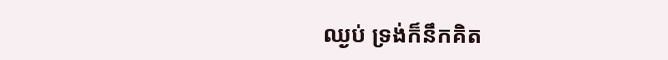ឈ្ងប់ ទ្រង់ក៏នឹកគិត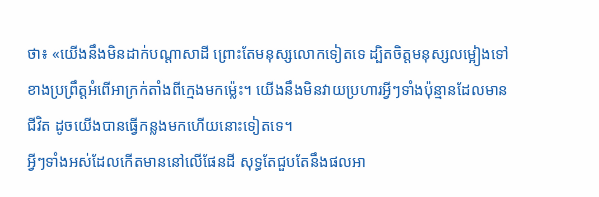ថា៖ «យើងនឹងមិនដាក់បណ្ដាសាដី ព្រោះតែមនុស្សលោកទៀតទេ ដ្បិតចិត្តមនុស្សលម្អៀងទៅខាងប្រព្រឹត្តអំពើអាក្រក់តាំងពីក្មេងមកម៉្លេះ។ យើងនឹងមិនវាយប្រហារអ្វីៗទាំងប៉ុន្មានដែលមានជីវិត ដូចយើងបានធ្វើកន្លងមកហើយនោះទៀតទេ។
អ្វីៗទាំងអស់ដែលកើតមាននៅលើផែនដី សុទ្ធតែជួបតែនឹងផលអា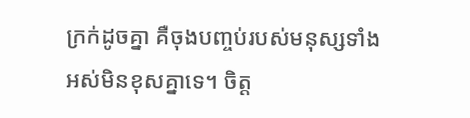ក្រក់ដូចគ្នា គឺចុងបញ្ចប់របស់មនុស្សទាំងអស់មិនខុសគ្នាទេ។ ចិត្ត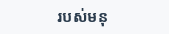របស់មនុ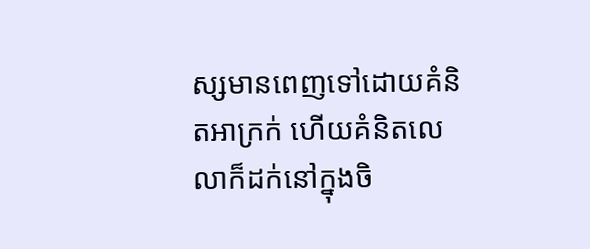ស្សមានពេញទៅដោយគំនិតអាក្រក់ ហើយគំនិតលេលាក៏ដក់នៅក្នុងចិ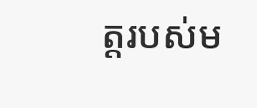ត្តរបស់ម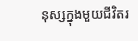នុស្សក្នុងមួយជីវិតរ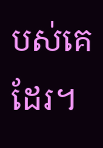បស់គេដែរ។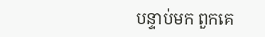បន្ទាប់មក ពួកគេ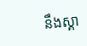នឹងស្គា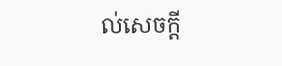ល់សេចក្ដី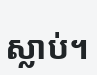ស្លាប់។